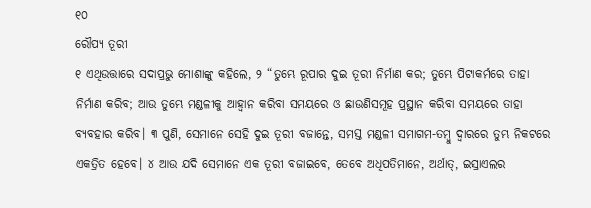୧୦
ରୌପ୍ୟ ତୂରୀ
୧ ଏଥିଉତ୍ତାରେ ସଦାପ୍ରଭୁ ମୋଶାଙ୍କୁ କହିଲେ, ୨ “ତୁମ୍ଭେ ରୂପାର ଦୁଇ ତୂରୀ ନିର୍ମାଣ କର; ତୁମ୍ଭେ ପିଟାକର୍ମରେ ତାହା ନିର୍ମାଣ କରିବ; ଆଉ ତୁମ୍ଭେ ମଣ୍ଡଳୀକୁ ଆହ୍ୱାନ କରିବା ସମୟରେ ଓ ଛାଉଣିସମୂହ ପ୍ରସ୍ଥାନ କରିବା ସମୟରେ ତାହା ବ୍ୟବହାର କରିବ। ୩ ପୁଣି, ସେମାନେ ସେହି ଦୁଇ ତୂରୀ ବଜାନ୍ତେ, ସମସ୍ତ ମଣ୍ଡଳୀ ସମାଗମ-ତମ୍ବୁ ଦ୍ୱାରରେ ତୁମ୍ଭ ନିକଟରେ ଏକତ୍ରିତ ହେବେ। ୪ ଆଉ ଯଦି ସେମାନେ ଏକ ତୂରୀ ବଜାଇବେ, ତେବେ ଅଧିପତିମାନେ, ଅର୍ଥାତ୍, ଇସ୍ରାଏଲର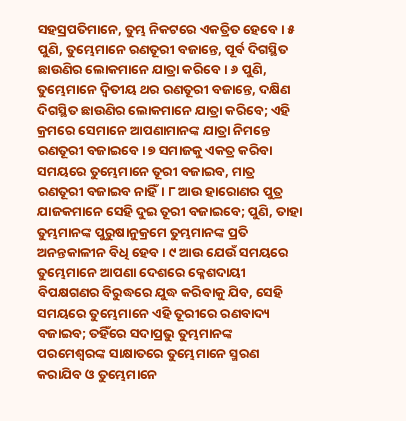ସହସ୍ରପତିମାନେ, ତୁମ୍ଭ ନିକଟରେ ଏକତ୍ରିତ ହେବେ। ୫ ପୁଣି, ତୁମ୍ଭେମାନେ ରଣତୂରୀ ବଜାନ୍ତେ, ପୂର୍ବ ଦିଗସ୍ଥିତ ଛାଉଣିର ଲୋକମାନେ ଯାତ୍ରା କରିବେ। ୬ ପୁଣି, ତୁମ୍ଭେମାନେ ଦ୍ୱିତୀୟ ଥର ରଣତୂରୀ ବଜାନ୍ତେ, ଦକ୍ଷିଣ ଦିଗସ୍ଥିତ ଛାଉଣିର ଲୋକମାନେ ଯାତ୍ରା କରିବେ; ଏହି କ୍ରମରେ ସେମାନେ ଆପଣାମାନଙ୍କ ଯାତ୍ରା ନିମନ୍ତେ ରଣତୂରୀ ବଜାଇବେ। ୭ ସମାଜକୁ ଏକତ୍ର କରିବା ସମୟରେ ତୁମ୍ଭେମାନେ ତୂରୀ ବଜାଇବ, ମାତ୍ର ରଣତୂରୀ ବଜାଇବ ନାହିଁ। ୮ ଆଉ ହାରୋଣର ପୁତ୍ର ଯାଜକମାନେ ସେହି ଦୁଇ ତୂରୀ ବଜାଇବେ; ପୁଣି, ତାହା ତୁମ୍ଭମାନଙ୍କ ପୁରୁଷାନୁକ୍ରମେ ତୁମ୍ଭମାନଙ୍କ ପ୍ରତି ଅନନ୍ତକାଳୀନ ବିଧି ହେବ। ୯ ଆଉ ଯେଉଁ ସମୟରେ ତୁମ୍ଭେମାନେ ଆପଣା ଦେଶରେ କ୍ଳେଶଦାୟୀ ବିପକ୍ଷଗଣର ବିରୁଦ୍ଧରେ ଯୁଦ୍ଧ କରିବାକୁ ଯିବ, ସେହି ସମୟରେ ତୁମ୍ଭେମାନେ ଏହି ତୂରୀରେ ରଣବାଦ୍ୟ ବଜାଇବ; ତହିଁରେ ସଦାପ୍ରଭୁ ତୁମ୍ଭମାନଙ୍କ ପରମେଶ୍ୱରଙ୍କ ସାକ୍ଷାତରେ ତୁମ୍ଭେମାନେ ସ୍ମରଣ କରାଯିବ ଓ ତୁମ୍ଭେମାନେ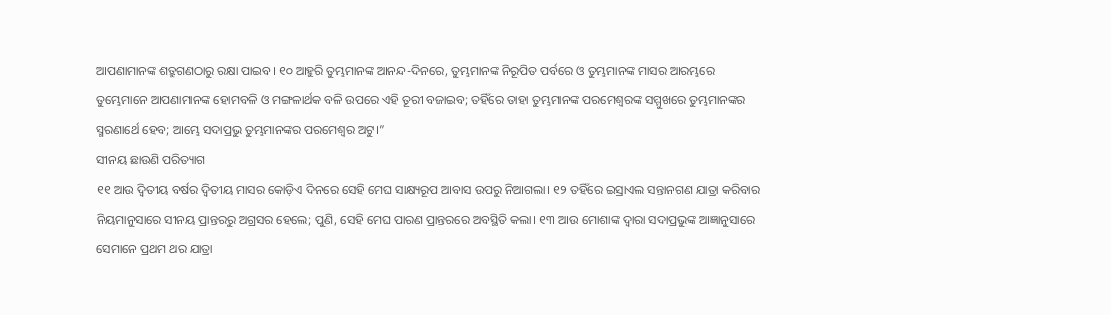ଆପଣାମାନଙ୍କ ଶତ୍ରୁଗଣଠାରୁ ରକ୍ଷା ପାଇବ। ୧୦ ଆହୁରି ତୁମ୍ଭମାନଙ୍କ ଆନନ୍ଦ-ଦିନରେ, ତୁମ୍ଭମାନଙ୍କ ନିରୂପିତ ପର୍ବରେ ଓ ତୁମ୍ଭମାନଙ୍କ ମାସର ଆରମ୍ଭରେ ତୁମ୍ଭେମାନେ ଆପଣାମାନଙ୍କ ହୋମବଳି ଓ ମଙ୍ଗଳାର୍ଥକ ବଳି ଉପରେ ଏହି ତୂରୀ ବଜାଇବ; ତହିଁରେ ତାହା ତୁମ୍ଭମାନଙ୍କ ପରମେଶ୍ୱରଙ୍କ ସମ୍ମୁଖରେ ତୁମ୍ଭମାନଙ୍କର ସ୍ମରଣାର୍ଥେ ହେବ; ଆମ୍ଭେ ସଦାପ୍ରଭୁ ତୁମ୍ଭମାନଙ୍କର ପରମେଶ୍ୱର ଅଟୁ।”
ସୀନୟ ଛାଉଣି ପରିତ୍ୟାଗ
୧୧ ଆଉ ଦ୍ୱିତୀୟ ବର୍ଷର ଦ୍ୱିତୀୟ ମାସର କୋଡ଼ିଏ ଦିନରେ ସେହି ମେଘ ସାକ୍ଷ୍ୟରୂପ ଆବାସ ଉପରୁ ନିଆଗଲା। ୧୨ ତହିଁରେ ଇସ୍ରାଏଲ ସନ୍ତାନଗଣ ଯାତ୍ରା କରିବାର ନିୟମାନୁସାରେ ସୀନୟ ପ୍ରାନ୍ତରରୁ ଅଗ୍ରସର ହେଲେ; ପୁଣି, ସେହି ମେଘ ପାରଣ ପ୍ରାନ୍ତରରେ ଅବସ୍ଥିତି କଲା। ୧୩ ଆଉ ମୋଶାଙ୍କ ଦ୍ୱାରା ସଦାପ୍ରଭୁଙ୍କ ଆଜ୍ଞାନୁସାରେ ସେମାନେ ପ୍ରଥମ ଥର ଯାତ୍ରା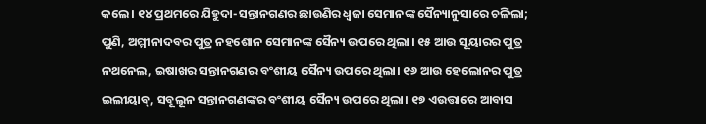କଲେ। ୧୪ ପ୍ରଥମରେ ଯିହୁଦା-ସନ୍ତାନଗଣର ଛାଉଣିର ଧ୍ୱଜା ସେମାନଙ୍କ ସୈନ୍ୟାନୁସାରେ ଚଳିଲା; ପୁଣି, ଅମ୍ମୀନାଦବର ପୁତ୍ର ନହଶୋନ ସେମାନଙ୍କ ସୈନ୍ୟ ଉପରେ ଥିଲା। ୧୫ ଆଉ ସୂୟାରର ପୁତ୍ର ନଥନେଲ, ଇଷାଖର ସନ୍ତାନଗଣର ବଂଶୀୟ ସୈନ୍ୟ ଉପରେ ଥିଲା। ୧୬ ଆଉ ହେଲୋନର ପୁତ୍ର ଇଲୀୟାବ୍, ସବୂଲୂନ ସନ୍ତାନଗଣଙ୍କର ବଂଶୀୟ ସୈନ୍ୟ ଉପରେ ଥିଲା। ୧୭ ଏଉତ୍ତାରେ ଆବାସ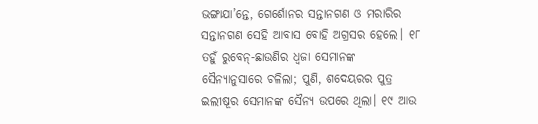ଭଙ୍ଗାଯା’ନ୍ତେ, ଗେର୍ଶୋନର ସନ୍ତାନଗଣ ଓ ମରାରିର ସନ୍ତାନଗଣ ସେହି ଆବାସ ବୋହି ଅଗ୍ରସର ହେଲେ। ୧୮ ତହୁଁ ରୁବେନ୍-ଛାଉଣିର ଧ୍ୱଜା ସେମାନଙ୍କ ସୈନ୍ୟାନୁସାରେ ଚଳିଲା; ପୁଣି, ଶଦେୟରର ପୁତ୍ର ଇଲୀଷୂର ସେମାନଙ୍କ ସୈନ୍ୟ ଉପରେ ଥିଲା। ୧୯ ଆଉ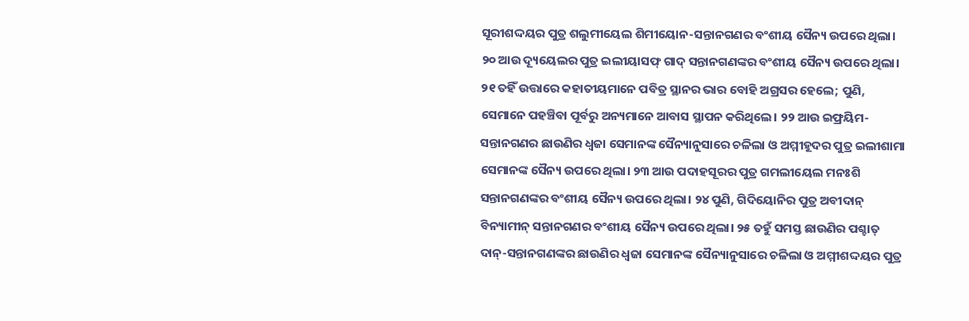ସୂରୀଶଦ୍ଦୟର ପୁତ୍ର ଶଲୁମୀୟେଲ ଶିମୀୟୋନ-ସନ୍ତାନଗଣର ବଂଶୀୟ ସୈନ୍ୟ ଉପରେ ଥିଲା। ୨୦ ଆଉ ଦ୍ୟୂୟେଲର ପୁତ୍ର ଇଲୀୟାସଫ୍ ଗାଦ୍ ସନ୍ତାନଗଣଙ୍କର ବଂଶୀୟ ସୈନ୍ୟ ଉପରେ ଥିଲା। ୨୧ ତହିଁ ଉତ୍ତାରେ କହାତୀୟମାନେ ପବିତ୍ର ସ୍ଥାନର ଭାର ବୋହି ଅଗ୍ରସର ହେଲେ; ପୁଣି, ସେମାନେ ପହଞ୍ଚିବା ପୂର୍ବରୁ ଅନ୍ୟମାନେ ଆବାସ ସ୍ଥାପନ କରିଥିଲେ। ୨୨ ଆଉ ଇଫ୍ରୟିମ-ସନ୍ତାନଗଣର ଛାଉଣିର ଧ୍ୱଜା ସେମାନଙ୍କ ସୈନ୍ୟାନୁସାରେ ଚଳିଲା ଓ ଅମ୍ମୀହୂଦର ପୁତ୍ର ଇଲୀଶାମା ସେମାନଙ୍କ ସୈନ୍ୟ ଉପରେ ଥିଲା। ୨୩ ଆଉ ପଦାହସୂରର ପୁତ୍ର ଗମଲୀୟେଲ ମନଃଶି ସନ୍ତାନଗଣଙ୍କର ବଂଶୀୟ ସୈନ୍ୟ ଉପରେ ଥିଲା। ୨୪ ପୁଣି, ଗିଦିୟୋନିର ପୁତ୍ର ଅବୀଦାନ୍ ବିନ୍ୟାମୀନ୍ ସନ୍ତାନଗଣର ବଂଶୀୟ ସୈନ୍ୟ ଉପରେ ଥିଲା। ୨୫ ତହୁଁ ସମସ୍ତ ଛାଉଣିର ପଶ୍ଚାତ୍ ଦାନ୍-ସନ୍ତାନଗଣଙ୍କର ଛାଉଣିର ଧ୍ୱଜା ସେମାନଙ୍କ ସୈନ୍ୟାନୁସାରେ ଚଳିଲା ଓ ଅମ୍ମୀଶଦ୍ଦୟର ପୁତ୍ର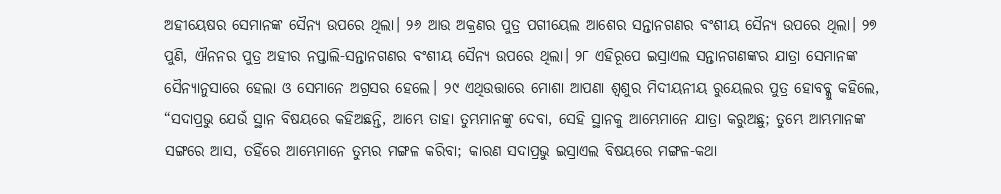ଅହୀୟେଷର ସେମାନଙ୍କ ସୈନ୍ୟ ଉପରେ ଥିଲା। ୨୬ ଆଉ ଅକ୍ରଣର ପୁତ୍ର ପଗୀୟେଲ ଆଶେର ସନ୍ତାନଗଣର ବଂଶୀୟ ସୈନ୍ୟ ଉପରେ ଥିଲା। ୨୭ ପୁଣି, ଐନନର ପୁତ୍ର ଅହୀର ନପ୍ତାଲି-ସନ୍ତାନଗଣର ବଂଶୀୟ ସୈନ୍ୟ ଉପରେ ଥିଲା। ୨୮ ଏହିରୂପେ ଇସ୍ରାଏଲ ସନ୍ତାନଗଣଙ୍କର ଯାତ୍ରା ସେମାନଙ୍କ ସୈନ୍ୟାନୁସାରେ ହେଲା ଓ ସେମାନେ ଅଗ୍ରସର ହେଲେ। ୨୯ ଏଥିଉତ୍ତାରେ ମୋଶା ଆପଣା ଶ୍ୱଶୁର ମିଦୀୟନୀୟ ରୁୟେଲର ପୁତ୍ର ହୋବବ୍କୁ କହିଲେ, “ସଦାପ୍ରଭୁ ଯେଉଁ ସ୍ଥାନ ବିଷୟରେ କହିଅଛନ୍ତି, ଆମ୍ଭେ ତାହା ତୁମ୍ଭମାନଙ୍କୁ ଦେବା, ସେହି ସ୍ଥାନକୁ ଆମ୍ଭେମାନେ ଯାତ୍ରା କରୁଅଛୁ; ତୁମ୍ଭେ ଆମ୍ଭମାନଙ୍କ ସଙ୍ଗରେ ଆସ, ତହିଁରେ ଆମ୍ଭେମାନେ ତୁମ୍ଭର ମଙ୍ଗଳ କରିବା; କାରଣ ସଦାପ୍ରଭୁ ଇସ୍ରାଏଲ ବିଷୟରେ ମଙ୍ଗଳ-କଥା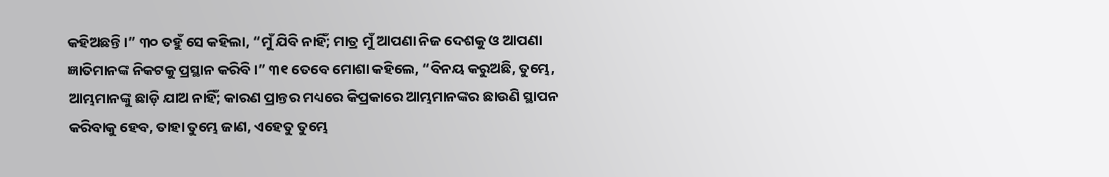କହିଅଛନ୍ତି।” ୩୦ ତହୁଁ ସେ କହିଲା, “ମୁଁ ଯିବି ନାହିଁ; ମାତ୍ର ମୁଁ ଆପଣା ନିଜ ଦେଶକୁ ଓ ଆପଣା ଜ୍ଞାତିମାନଙ୍କ ନିକଟକୁ ପ୍ରସ୍ଥାନ କରିବି।” ୩୧ ତେବେ ମୋଶା କହିଲେ, “ବିନୟ କରୁଅଛି, ତୁମ୍ଭେ, ଆମ୍ଭମାନଙ୍କୁ ଛାଡ଼ି ଯାଅ ନାହିଁ; କାରଣ ପ୍ରାନ୍ତର ମଧ୍ୟରେ କିପ୍ରକାରେ ଆମ୍ଭମାନଙ୍କର ଛାଉଣି ସ୍ଥାପନ କରିବାକୁ ହେବ, ତାହା ତୁମ୍ଭେ ଜାଣ, ଏହେତୁ ତୁମ୍ଭେ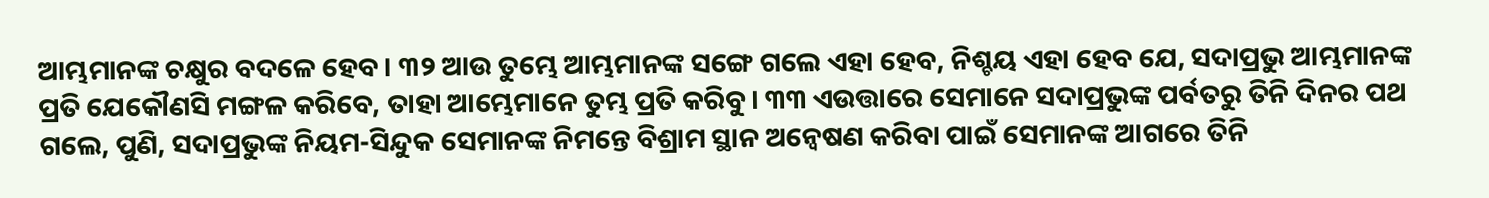ଆମ୍ଭମାନଙ୍କ ଚକ୍ଷୁର ବଦଳେ ହେବ। ୩୨ ଆଉ ତୁମ୍ଭେ ଆମ୍ଭମାନଙ୍କ ସଙ୍ଗେ ଗଲେ ଏହା ହେବ, ନିଶ୍ଚୟ ଏହା ହେବ ଯେ, ସଦାପ୍ରଭୁ ଆମ୍ଭମାନଙ୍କ ପ୍ରତି ଯେକୌଣସି ମଙ୍ଗଳ କରିବେ, ତାହା ଆମ୍ଭେମାନେ ତୁମ୍ଭ ପ୍ରତି କରିବୁ। ୩୩ ଏଉତ୍ତାରେ ସେମାନେ ସଦାପ୍ରଭୁଙ୍କ ପର୍ବତରୁ ତିନି ଦିନର ପଥ ଗଲେ, ପୁଣି, ସଦାପ୍ରଭୁଙ୍କ ନିୟମ-ସିନ୍ଦୁକ ସେମାନଙ୍କ ନିମନ୍ତେ ବିଶ୍ରାମ ସ୍ଥାନ ଅନ୍ୱେଷଣ କରିବା ପାଇଁ ସେମାନଙ୍କ ଆଗରେ ତିନି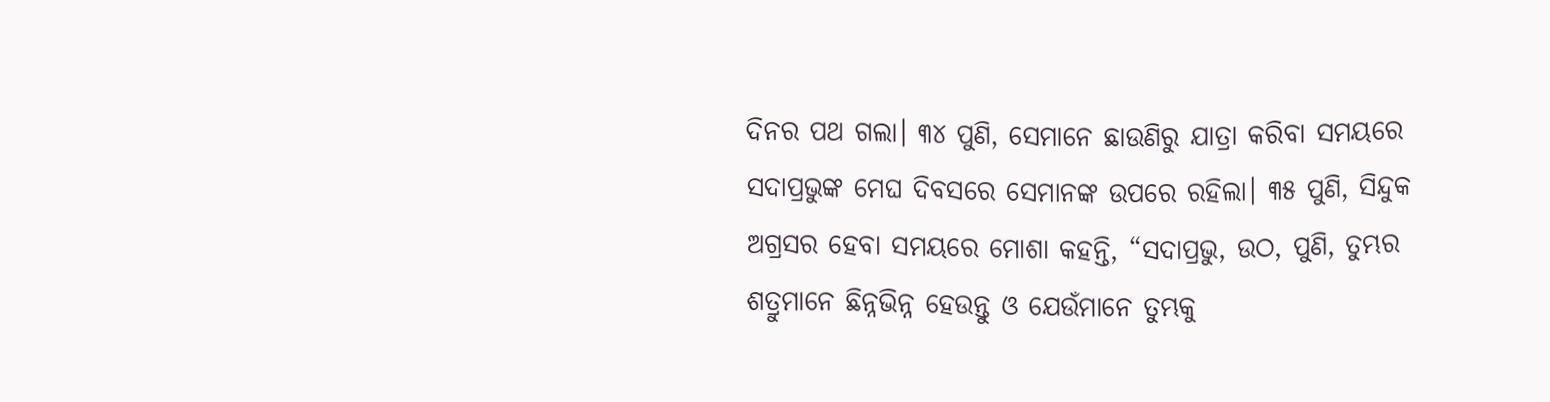ଦିନର ପଥ ଗଲା। ୩୪ ପୁଣି, ସେମାନେ ଛାଉଣିରୁ ଯାତ୍ରା କରିବା ସମୟରେ ସଦାପ୍ରଭୁଙ୍କ ମେଘ ଦିବସରେ ସେମାନଙ୍କ ଉପରେ ରହିଲା। ୩୫ ପୁଣି, ସିନ୍ଦୁକ ଅଗ୍ରସର ହେବା ସମୟରେ ମୋଶା କହନ୍ତି, “ସଦାପ୍ରଭୁ, ଉଠ, ପୁଣି, ତୁମ୍ଭର ଶତ୍ରୁମାନେ ଛିନ୍ନଭିନ୍ନ ହେଉନ୍ତୁ ଓ ଯେଉଁମାନେ ତୁମ୍ଭକୁ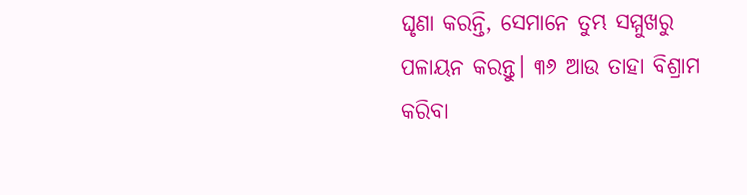ଘୃଣା କରନ୍ତି, ସେମାନେ ତୁମ୍ଭ ସମ୍ମୁଖରୁ ପଳାୟନ କରନ୍ତୁ। ୩୬ ଆଉ ତାହା ବିଶ୍ରାମ କରିବା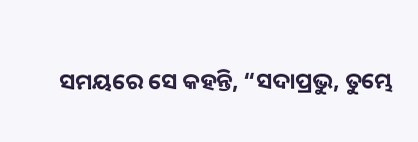ସମୟରେ ସେ କହନ୍ତି, “ସଦାପ୍ରଭୁ, ତୁମ୍ଭେ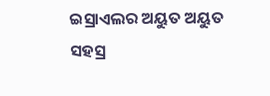ଇସ୍ରାଏଲର ଅୟୁତ ଅୟୁତ ସହସ୍ର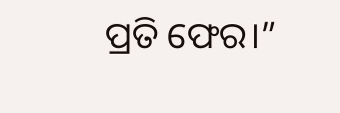ପ୍ରତି ଫେର।”